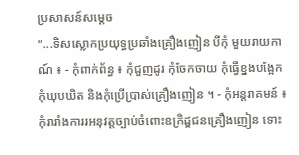ប្រសាសន៍សម្តេច
"...ទិសស្លោកប្រយុទ្ធប្រឆាំងគ្រឿងញៀន បីកុំ មួយរាយកាណ៍ ៖ - កុំពាក់ព័ន្ធ ៖ កុំជួញដូរ កុំចែកចាយ កុំធ្វើខ្នងបង្អែក កុំឃុបឃិត និងកុំប្រើប្រាស់គ្រឿងញៀន ។ - កុំអន្តរាគមន៍ ៖ កុំរារាំងការរអនុវត្តច្បាប់ចំពោះឧក្រិដ្ឌជនគ្រឿងញៀន ទោះ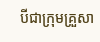បីជាក្រុមគ្រួសា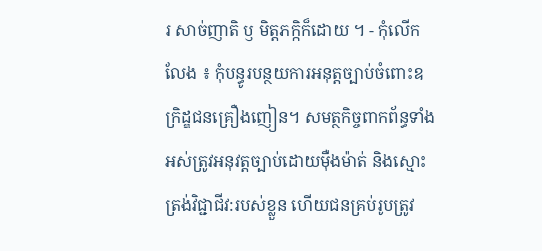រ សាច់ញាតិ ឫ មិត្តភក្កិក៏ដោយ ។ - កុំលើកលែង ៖ កុំបន្ធូរបន្ថយការអនុត្តច្បាប់ចំពោះឧក្រិដ្ឌជនគ្រឿងញៀន។ សមត្ថកិច្ចពាកព័ន្ធទាំងអស់ត្រូវអនុវត្តច្បាប់ដោយមុឺងម៉ាត់ និងស្មោះត្រង់វិជ្ជាជីវ:របស់ខ្លួន ហើយជនគ្រប់រូបត្រូវ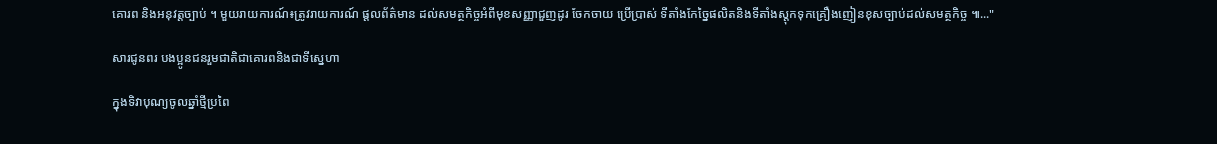គោរព និងអនុវត្តច្បាប់ ។ មួយរាយការណ៍៖ត្រូវរាយការណ៍ ផ្តលព័ត៌មាន ដល់សមត្ថកិច្ចអំពីមុខសញ្ញាជួញដូរ ចែកចាយ ប្រើប្រាស់ ទីតាំងកែច្នៃផលិតនិងទីតាំងស្តុកទុកគ្រឿងញៀនខុសច្បាប់ដល់សមត្ថកិច្ច ៕..."

សារជូនពរ បងប្អូនជនរួមជាតិជាគោរពនិងជាទីស្នេហា

ក្នុងទិវាបុណ្យចូលឆ្នាំថ្មីប្រពៃ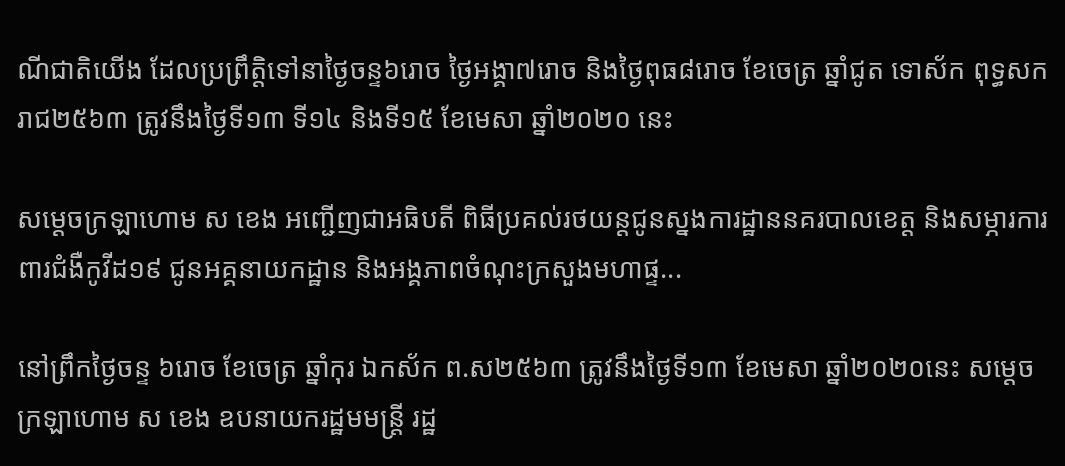ណីជាតិយើង ដែលប្រព្រឹត្តិទៅនាថ្ងៃចន្ទ៦រោច ថ្ងៃអង្គា៧រោច និងថ្ងៃពុធ៨រោច ខែចេត្រ ឆ្នាំជូត ទោស័ក ពុទ្ធសករាជ២៥៦៣ ត្រូវនឹងថ្ងៃទី១៣ ទី១៤ និងទី១៥ ខែមេសា ឆ្នាំ២០២០ នេះ

សម្ដេចក្រឡាហោម ស ខេង អញ្ជើញជាអធិបតី ពិធីប្រគល់រថយន្តជូនស្នងការដ្ឋាននគរបាលខេត្ត និងសម្ភារការពារជំងឺកូវីដ១៩ ជូនអគ្គនាយកដ្ឋាន និងអង្គភាពចំណុះក្រសួងមហាផ្ទ...

នៅព្រឹកថ្ងៃចន្ទ ៦រោច ខែចេត្រ ឆ្នាំកុរ ឯកស័ក ព.ស២៥៦៣ ត្រូវនឹងថ្ងៃទី១៣ ខែមេសា ឆ្នាំ២០២០នេះ សម្ដេចក្រឡាហោម ស ខេង ឧបនាយករដ្ឋមមន្ត្រី រដ្ឋ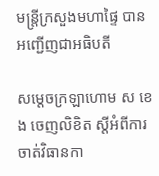មន្ត្រីក្រសួងមហាផ្ទៃ បានអញ្ជើញជាអធិបតី

សម្ដេចក្រឡាហោម ស ខេង ចេញលិខិត ស្ដីអំពីការចាត់វិធានកា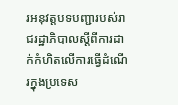រអនុវត្តបទបញ្ជារបស់រាជរដ្ឋាភិបាលស្ដីពីការដាក់កំហិតលើការធ្វើដំណើរក្នុងប្រទេស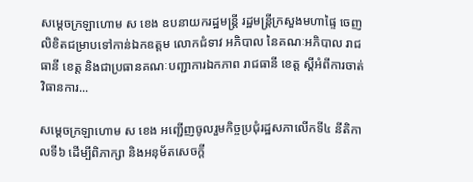សម្ដេចក្រឡាហោម ស ខេង ឧបនាយករដ្ឋមន្ត្រី រដ្ឋមន្ត្រីក្រសួងមហាផ្ទៃ ចេញលិខិតជម្រាបទៅកាន់ឯកឧត្តម លោកជំទាវ អភិបាល នៃគណៈអភិបាល រាជធានី ខេត្ត និងជាប្រធានគណៈបញ្ជាការឯកភាព រាជធានី ខេត្ត ស្ដីអំពីការចាត់វិធានការ...

សម្ដេចក្រឡាហោម ស ខេង អញ្ជើញចូលរួមកិច្ចប្រជុំរដ្ឋសភាលើកទី៤ នីតិកាលទី៦ ដើម្បីពិភាក្សា និងអនុម័តសេចក្ដី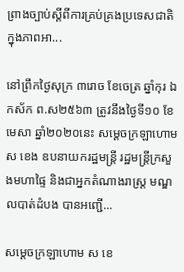ព្រាងច្បាប់ស្ដីពីការគ្រប់គ្រងប្រទេសជាតិក្នុងភាពអា...

នៅព្រឹកថ្ងៃសុក្រ ៣រោច ខែចេត្រ ឆ្នាំកុរ ឯកស័ក ព.ស២៥៦៣ ត្រូវនឹងថ្ងៃទី១០ ខែមេសា ឆ្នាំ២០២០នេះ សម្ដេចក្រឡាហោម ស ខេង ឧបនាយករដ្ឋមន្ត្រី រដ្ឋមន្ត្រីក្រសួងមហាផ្ទៃ និងជាអ្នកតំណាងរាស្ត្រ មណ្ឌលបាត់ដំបង បានអញ្ជើ...

សម្តេចក្រឡាហោម ស ខេ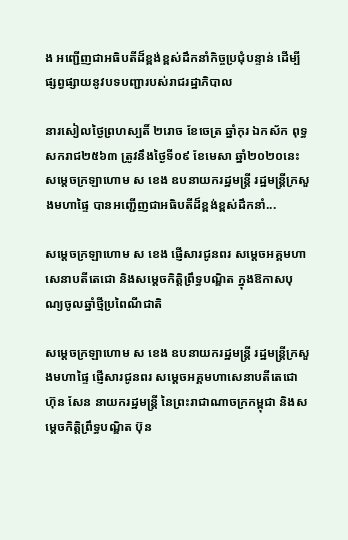ង អញ្ជើញជាអធិបតីដ៏ខ្ពង់ខ្ពស់ដឹកនាំកិច្ចប្រជុំបន្ទាន់ ដើម្បីផ្សព្វផ្សាយនូវបទបញ្ជារបស់រាជរដ្ឋាភិបាល

នារសៀលថ្ងៃព្រហស្បតិ៍ ២រោច ខែចេត្រ ឆ្នាំកុរ ឯកស័ក ពុទ្ធសករាជ២៥៦៣ ត្រូវនឹងថ្ងៃទី០៩ ខែមេសា ឆ្នាំ២០២០នេះ សម្តេចក្រឡាហោម ស ខេង ឧបនាយករដ្ឋមន្ត្រី រដ្ឋមន្ត្រីក្រសួងមហាផ្ទៃ បានអញ្ជើញជាអធិបតីដ៏ខ្ពង់ខ្ពស់ដឹកនាំ...

សម្ដេចក្រឡាហោម ស ខេង ផ្ញើសារជូនពរ សម្ដេចអគ្គមហាសេនាបតីតេជោ និងសម្ដេចកិត្តិព្រឹទ្ធបណ្ឌិត ក្នុងឱកាសបុណ្យចូលឆ្នាំថ្មីប្រពៃណីជាតិ

សម្ដេចក្រឡាហោម ស ខេង ឧបនាយករដ្ឋមន្ត្រី រដ្ឋមន្ត្រីក្រសួងមហាផ្ទៃ ផ្ញើសារជូនពរ សម្ដេចអគ្គមហាសេនាបតីតេជោ ហ៊ុន សែន នាយករដ្ឋមន្ត្រី នៃព្រះរាជាណាចក្រកម្ពុជា និងសម្ដេចកិត្តិព្រឹទ្ធបណ្ឌិត ប៊ុន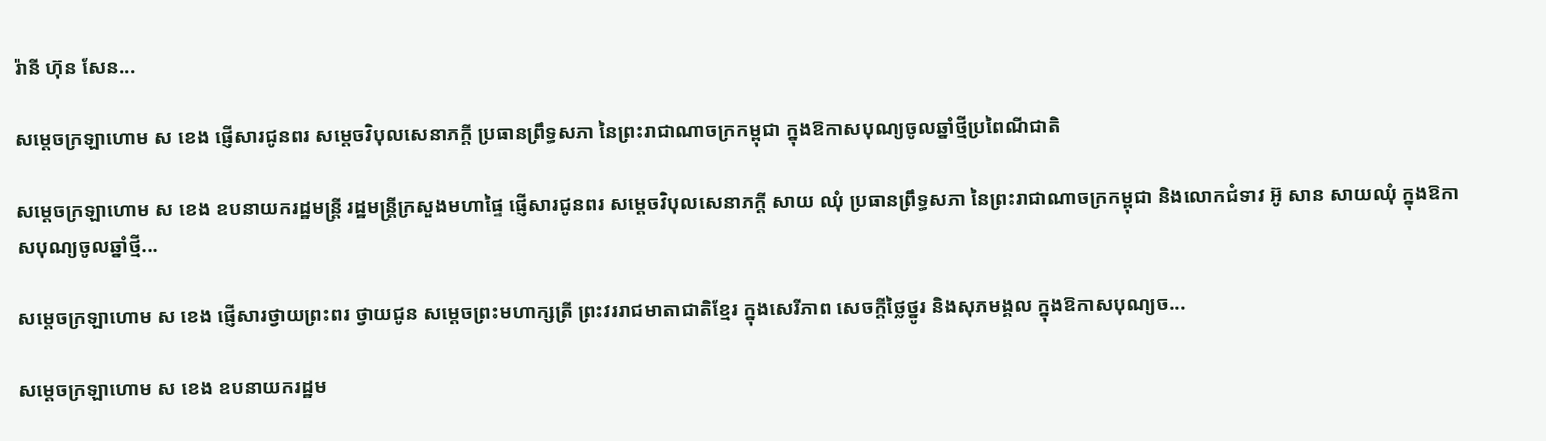រ៉ានី ហ៊ុន សែន...

សម្ដេចក្រឡាហោម ស ខេង ផ្ញើសារជូនពរ សម្ដេចវិបុលសេនាភក្ដី ប្រធានព្រឹទ្ធសភា នៃព្រះរាជាណាចក្រកម្ពុជា ក្នុងឱកាសបុណ្យចូលឆ្នាំថ្មីប្រពៃណីជាតិ

សម្ដេចក្រឡាហោម ស ខេង ឧបនាយករដ្ឋមន្ត្រី រដ្ឋមន្ត្រីក្រសួងមហាផ្ទៃ ផ្ញើសារជូនពរ សម្ដេចវិបុលសេនាភក្ដី សាយ ឈុំ ប្រធានព្រឹទ្ធសភា នៃព្រះរាជាណាចក្រកម្ពុជា និងលោកជំទាវ អ៊ូ សាន សាយឈុំ ក្នុងឱកាសបុណ្យចូលឆ្នាំថ្មី...

សម្ដេចក្រឡាហោម ស ខេង ផ្ញើសារថ្វាយព្រះពរ ថ្វាយជូន សម្ដេចព្រះមហាក្សត្រី ព្រះវររាជមាតាជាតិខ្មែរ ក្នុងសេរីភាព សេចក្ដីថ្លៃថ្នូរ និងសុភមង្គល ក្នុងឱកាសបុណ្យច...

សម្ដេចក្រឡាហោម ស ខេង ឧបនាយករដ្ឋម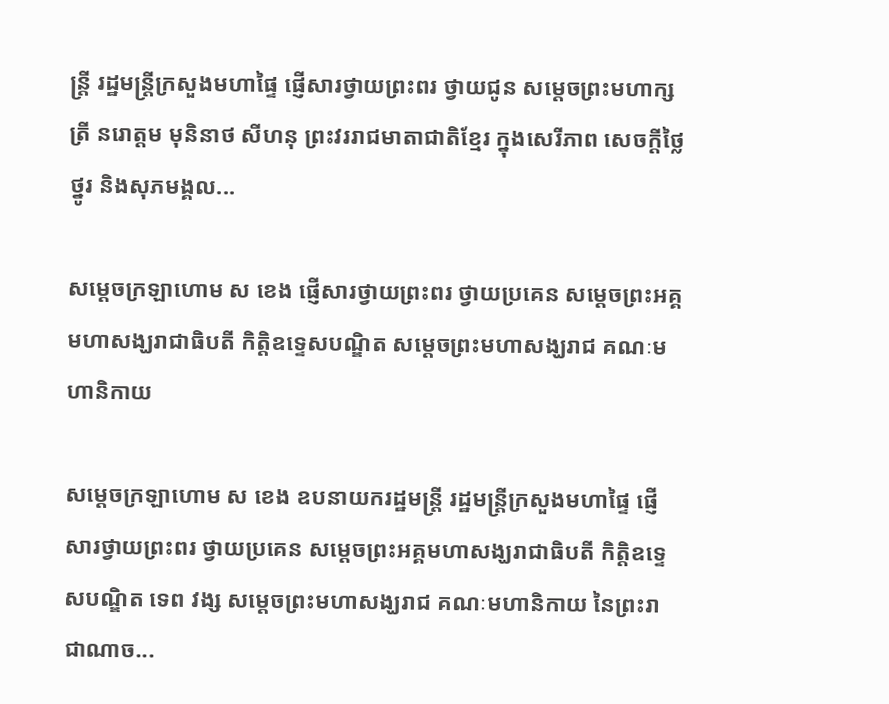ន្ត្រី រដ្ឋមន្ត្រីក្រសួងមហាផ្ទៃ ផ្ញើសារថ្វាយព្រះពរ ថ្វាយជូន សម្ដេចព្រះមហាក្សត្រី នរោត្តម មុនិនាថ សីហនុ ព្រះវររាជមាតាជាតិខ្មែរ ក្នុងសេរីភាព សេចក្ដីថ្លៃថ្នូរ និងសុភមង្គល...

សម្ដេចក្រឡាហោម ស ខេង ផ្ញើសារថ្វាយព្រះពរ ថ្វាយប្រគេន សម្ដេចព្រះអគ្គមហាសង្ឃរាជាធិបតី កិត្តិឧទ្ទេសបណ្ឌិត សម្ដេចព្រះមហាសង្ឃរាជ គណៈមហានិកាយ

សម្ដេចក្រឡាហោម ស ខេង ឧបនាយករដ្ឋមន្ត្រី រដ្ឋមន្ត្រីក្រសួងមហាផ្ទៃ ផ្ញើសារថ្វាយព្រះពរ ថ្វាយប្រគេន សម្ដេចព្រះអគ្គមហាសង្ឃរាជាធិបតី កិត្តិឧទ្ទេសបណ្ឌិត ទេព វង្ស សម្ដេចព្រះមហាសង្ឃរាជ គណៈមហានិកាយ នៃព្រះរាជាណាច...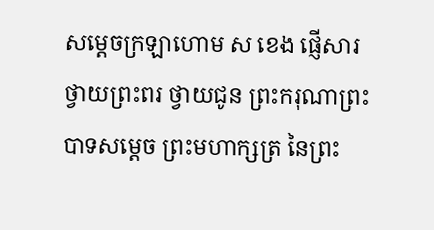សម្ដេចក្រឡាហោម ស ខេង ផ្ញើសារថ្វាយព្រះពរ ថ្វាយជូន ព្រះករុណាព្រះបាទសម្ដេច ព្រះមហាក្សត្រ នៃព្រះ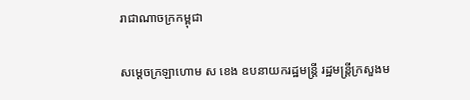រាជាណាចក្រកម្ពុជា

សម្ដេចក្រឡាហោម ស ខេង ឧបនាយករដ្ឋមន្ត្រី រដ្ឋមន្ត្រីក្រសួងម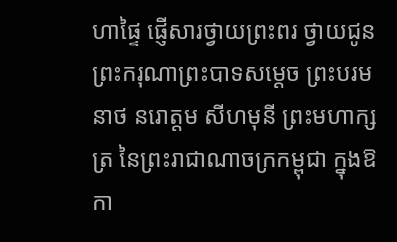ហាផ្ទៃ ផ្ញើសារថ្វាយព្រះពរ ថ្វាយជូន ព្រះករុណាព្រះបាទសម្ដេច ព្រះបរមនាថ នរោត្តម សីហមុនី ព្រះមហាក្សត្រ នៃព្រះរាជាណាចក្រកម្ពុជា ក្នុងឱកា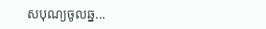សបុណ្យចូលឆ្ន...